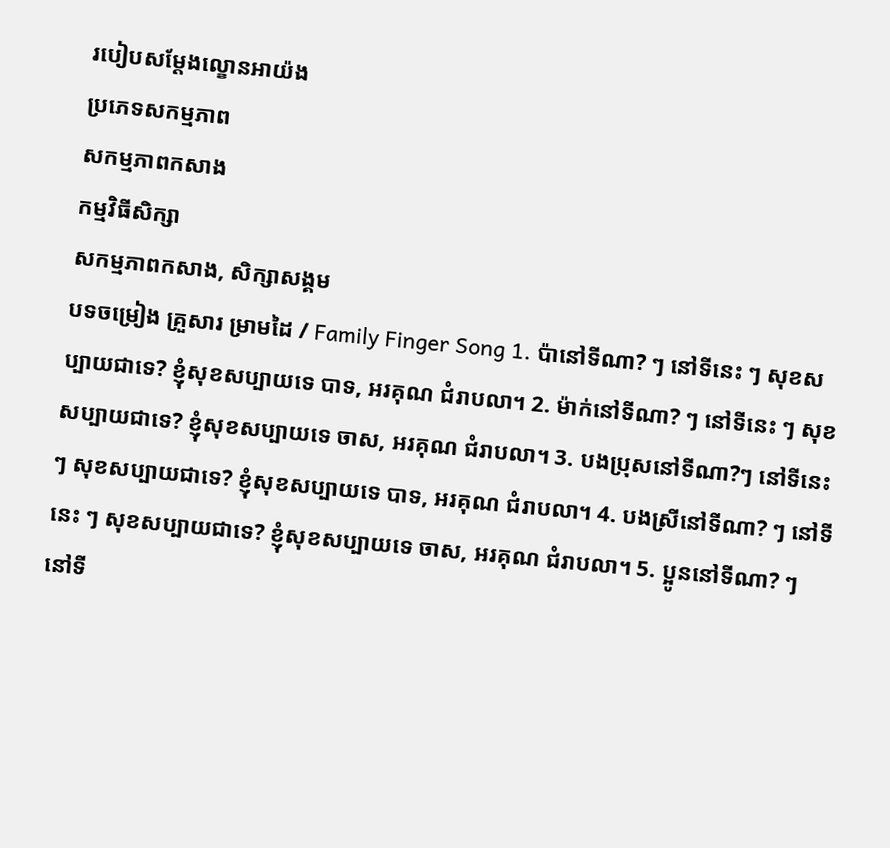របៀបសម្តែងល្ខោនអាយ៉ង
ប្រភេទសកម្មភាព
សកម្មភាពកសាង
កម្មវិធីសិក្សា
សកម្មភាពកសាង, សិក្សាសង្គម
បទចម្រៀង គ្រួសារ ម្រាមដៃ / Family Finger Song 1. ប៉ានៅទីណា? ៗ នៅទីនេះ ៗ សុខសប្បាយជាទេ? ខ្ញុំសុខសប្បាយទេ បាទ, អរគុណ ជំរាបលា។ 2. ម៉ាក់នៅទីណា? ៗ នៅទីនេះ ៗ សុខសប្បាយជាទេ? ខ្ញុំសុខសប្បាយទេ ចាស, អរគុណ ជំរាបលា។ 3. បងប្រុសនៅទីណា?ៗ នៅទីនេះ ៗ សុខសប្បាយជាទេ? ខ្ញុំសុខសប្បាយទេ បាទ, អរគុណ ជំរាបលា។ 4. បងស្រីនៅទីណា? ៗ នៅទីនេះ ៗ សុខសប្បាយជាទេ? ខ្ញុំសុខសប្បាយទេ ចាស, អរគុណ ជំរាបលា។ 5. ប្អូននៅទីណា? ៗ នៅទី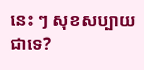នេះ ៗ សុខសប្បាយជាទេ?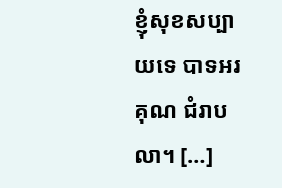ខ្ញុំសុខសប្បាយទេ បាទអរគុណ ជំរាបលា។ […]